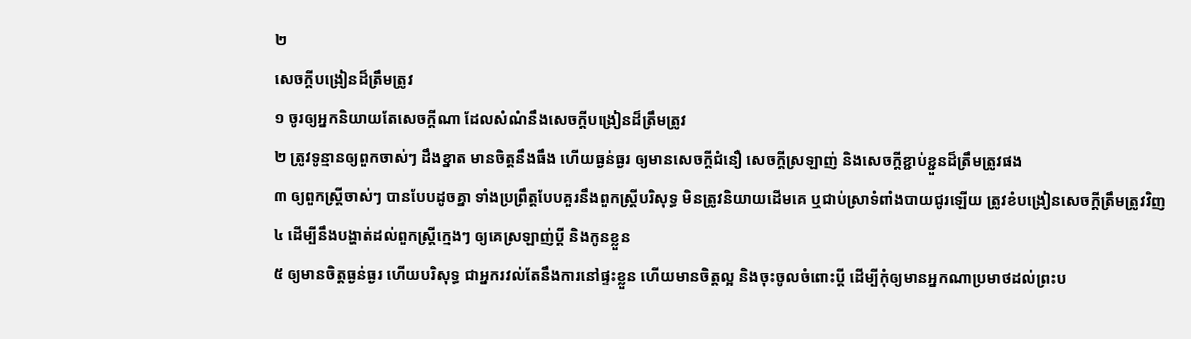២
សេចក្តីបង្រៀនដ៏ត្រឹមត្រូវ
១ ចូរឲ្យអ្នកនិយាយតែសេចក្តីណា ដែលសំណំនឹងសេចក្តីបង្រៀនដ៏ត្រឹមត្រូវ
២ ត្រូវទូន្មានឲ្យពួកចាស់ៗ ដឹងខ្នាត មានចិត្តនឹងធឹង ហើយធ្ងន់ធ្ងរ ឲ្យមានសេចក្តីជំនឿ សេចក្តីស្រឡាញ់ និងសេចក្តីខ្ជាប់ខ្ជួនដ៏ត្រឹមត្រូវផង
៣ ឲ្យពួកស្ត្រីចាស់ៗ បានបែបដូចគ្នា ទាំងប្រព្រឹត្តបែបគួរនឹងពួកស្ត្រីបរិសុទ្ធ មិនត្រូវនិយាយដើមគេ ឬជាប់ស្រាទំពាំងបាយជូរឡើយ ត្រូវខំបង្រៀនសេចក្តីត្រឹមត្រូវវិញ
៤ ដើម្បីនឹងបង្ហាត់ដល់ពួកស្ត្រីក្មេងៗ ឲ្យគេស្រឡាញ់ប្តី និងកូនខ្លួន
៥ ឲ្យមានចិត្តធ្ងន់ធ្ងរ ហើយបរិសុទ្ធ ជាអ្នករវល់តែនឹងការនៅផ្ទះខ្លួន ហើយមានចិត្តល្អ និងចុះចូលចំពោះប្តី ដើម្បីកុំឲ្យមានអ្នកណាប្រមាថដល់ព្រះប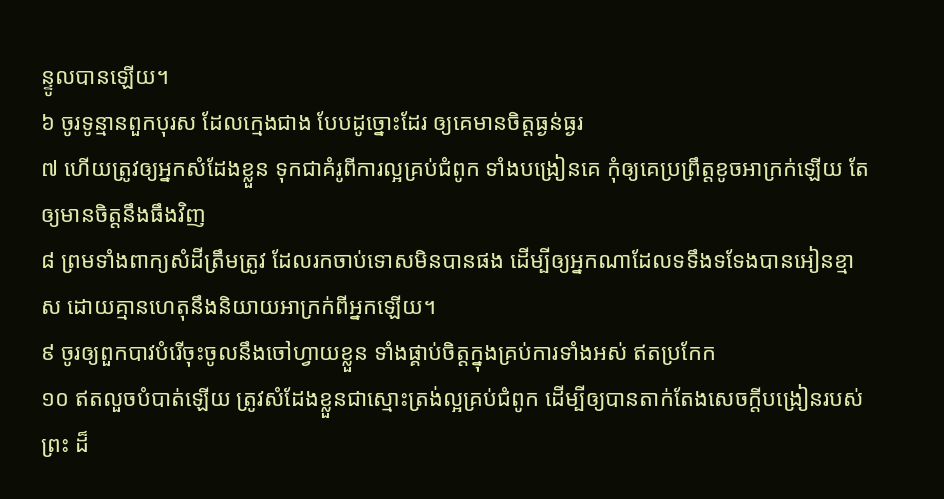ន្ទូលបានឡើយ។
៦ ចូរទូន្មានពួកបុរស ដែលក្មេងជាង បែបដូច្នោះដែរ ឲ្យគេមានចិត្តធ្ងន់ធ្ងរ
៧ ហើយត្រូវឲ្យអ្នកសំដែងខ្លួន ទុកជាគំរូពីការល្អគ្រប់ជំពូក ទាំងបង្រៀនគេ កុំឲ្យគេប្រព្រឹត្តខូចអាក្រក់ឡើយ តែឲ្យមានចិត្តនឹងធឹងវិញ
៨ ព្រមទាំងពាក្យសំដីត្រឹមត្រូវ ដែលរកចាប់ទោសមិនបានផង ដើម្បីឲ្យអ្នកណាដែលទទឹងទទែងបានអៀនខ្មាស ដោយគ្មានហេតុនឹងនិយាយអាក្រក់ពីអ្នកឡើយ។
៩ ចូរឲ្យពួកបាវបំរើចុះចូលនឹងចៅហ្វាយខ្លួន ទាំងផ្គាប់ចិត្តក្នុងគ្រប់ការទាំងអស់ ឥតប្រកែក
១០ ឥតលួចបំបាត់ឡើយ ត្រូវសំដែងខ្លួនជាស្មោះត្រង់ល្អគ្រប់ជំពូក ដើម្បីឲ្យបានតាក់តែងសេចក្តីបង្រៀនរបស់ព្រះ ដ៏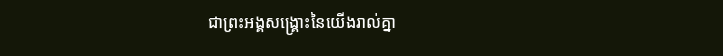ជាព្រះអង្គសង្គ្រោះនៃយើងរាល់គ្នា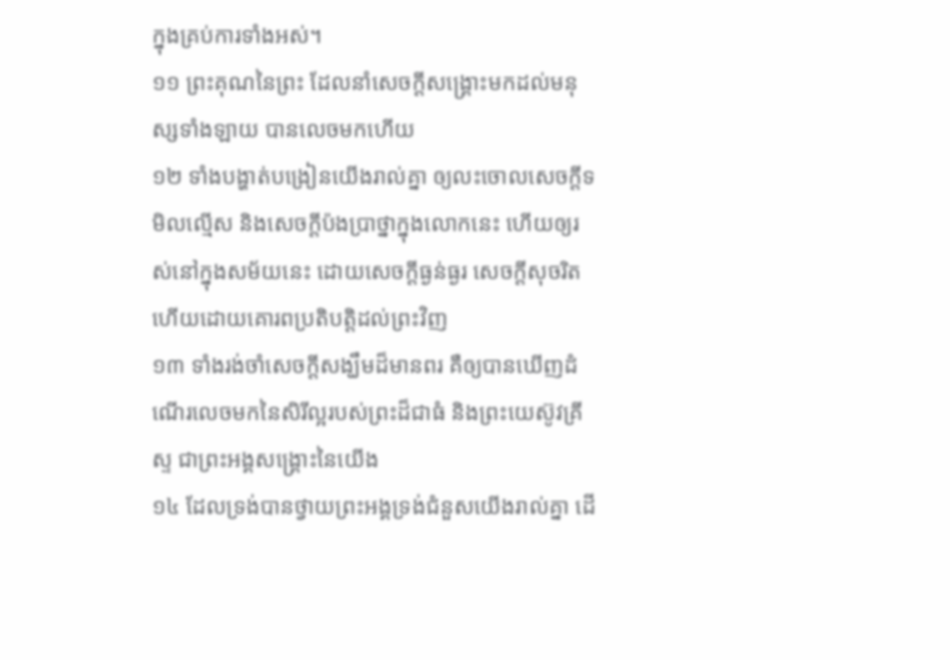ក្នុងគ្រប់ការទាំងអស់។
១១ ព្រះគុណនៃព្រះ ដែលនាំសេចក្តីសង្គ្រោះមកដល់មនុស្សទាំងឡាយ បានលេចមកហើយ
១២ ទាំងបង្ហាត់បង្រៀនយើងរាល់គ្នា ឲ្យលះចោលសេចក្តីទមិលល្មើស និងសេចក្តីប៉ងប្រាថ្នាក្នុងលោកនេះ ហើយឲ្យរស់នៅក្នុងសម័យនេះ ដោយសេចក្តីធ្ងន់ធ្ងរ សេចក្តីសុចរិត ហើយដោយគោរពប្រតិបត្តិដល់ព្រះវិញ
១៣ ទាំងរង់ចាំសេចក្តីសង្ឃឹមដ៏មានពរ គឺឲ្យបានឃើញដំណើរលេចមកនៃសិរីល្អរបស់ព្រះដ៏ជាធំ និងព្រះយេស៊ូវគ្រីស្ទ ជាព្រះអង្គសង្គ្រោះនៃយើង
១៤ ដែលទ្រង់បានថ្វាយព្រះអង្គទ្រង់ជំនួសយើងរាល់គ្នា ដើ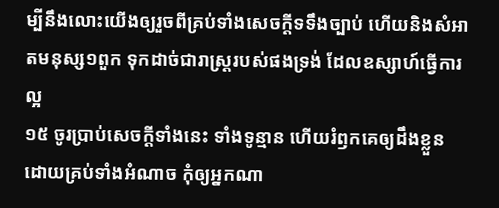ម្បីនឹងលោះយើងឲ្យរួចពីគ្រប់ទាំងសេចក្តីទទឹងច្បាប់ ហើយនិងសំអាតមនុស្ស១ពួក ទុកដាច់ជារាស្ត្ររបស់ផងទ្រង់ ដែលឧស្សាហ៍ធ្វើការល្អ
១៥ ចូរប្រាប់សេចក្តីទាំងនេះ ទាំងទូន្មាន ហើយរំឭកគេឲ្យដឹងខ្លួន ដោយគ្រប់ទាំងអំណាច កុំឲ្យអ្នកណា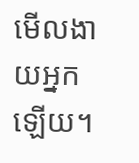មើលងាយអ្នកឡើយ។